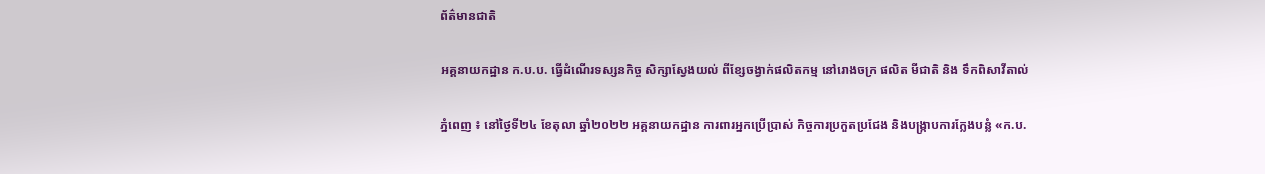ព័ត៌មានជាតិ

អគ្គនាយកដ្ឋាន ក.ប.ប. ធ្វើដំណើរទស្សនកិច្ច សិក្សាស្វែងយល់ ពីខ្សែចង្វាក់ផលិតកម្ម នៅរោងចក្រ ផលិត មីជាតិ និង ទឹកពិសាវីតាល់

ភ្នំពេញ ៖ នៅថ្ងៃទី២៤ ខែតុលា ឆ្នាំ២០២២ អគ្គនាយកដ្ឋាន ការពារអ្នកប្រើប្រាស់ កិច្ចការប្រកួតប្រជែង និងបង្រ្កាបការក្លែងបន្លំ «ក.ប.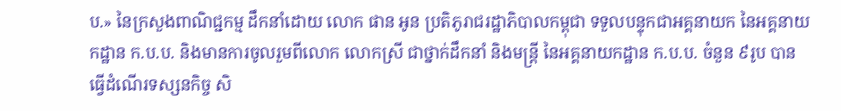ប.» នៃក្រសួងពាណិជ្ជកម្ម ដឹកនាំដោយ លោក ផាន អូន ប្រតិភូរាជរដ្ឋាភិបាលកម្ពុជា ទទួលបន្ទុកជាអគ្គនាយក នៃអគ្គនាយកដ្ឋាន ក.ប.ប. និងមានការចូលរួមពីលោក លោកស្រី ជាថ្នាក់ដឹកនាំ និងមន្ត្រី នៃអគ្គនាយកដ្ឋាន ក.ប.ប. ចំនួន ៩រូប បានធ្វើដំណើរទស្សនកិច្ច សិ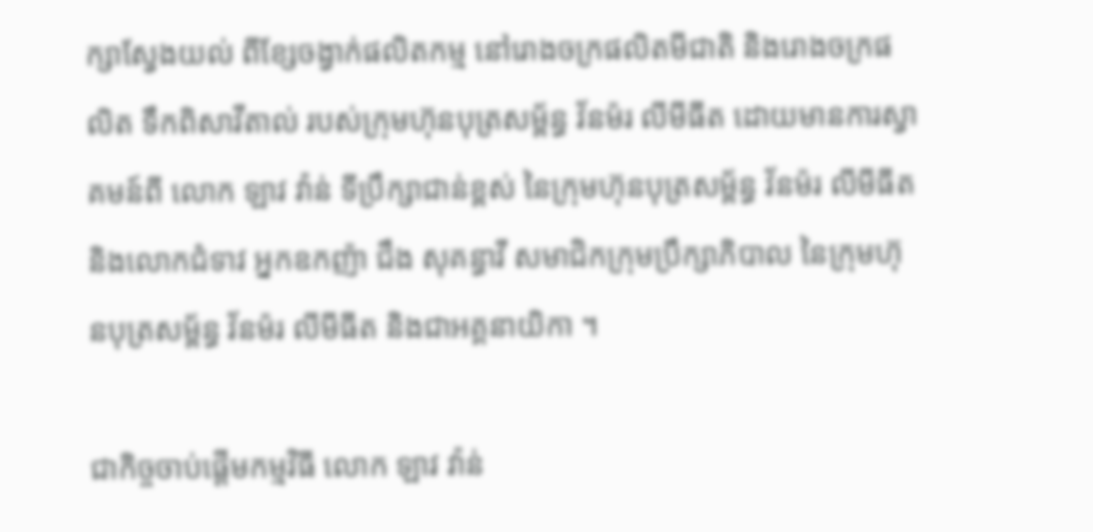ក្សាស្វែងយល់ ពីខ្សែចង្វាក់ផលិតកម្ម នៅរោងចក្រផលិតមីជាតិ និងរោងចក្រផលិត ទឹកពិសាវីតាល់ របស់ក្រុមហ៊ុនបុត្រសម្ព័ន្ធ វ័នម៉រ លីមីធីត ដោយមានការស្វាគមន៍ពី លោក ឡាវ វ៉ាន់ ទីប្រឹក្សាជាន់ខ្ពស់ នៃក្រុមហ៊ុនបុត្រសម្ព័ន្ធ វ័នម៉រ លីមីធីត និងលោកជំទាវ អ្នកឧកញ៉ា ជឹង សុគន្ធាវី សមាជិកក្រុមប្រឹក្សាភិបាល នៃក្រុមហ៊ុនបុត្រសម្ព័ន្ធ វ័នម៉រ លីមីធីត និងជាអគ្គនាយិកា ។

ជាកិច្ចចាប់ផ្តើមកម្មវិធី លោក ឡាវ វ៉ាន់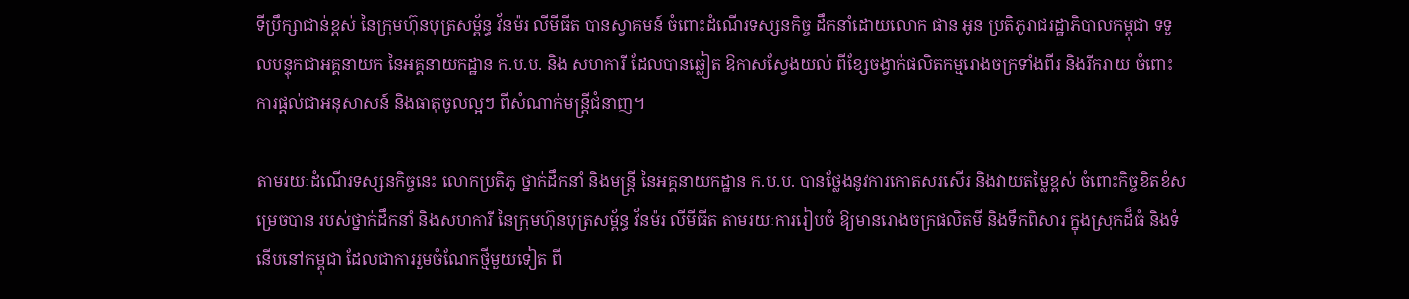ទីប្រឹក្សាជាន់ខ្ពស់ នៃក្រុមហ៊ុនបុត្រសម្ព័ន្ធ វ័នម៉រ លីមីធីត បានស្វាគមន៍ ចំពោះដំណើរទស្សនកិច្ច ដឹកនាំដោយលោក ផាន អូន ប្រតិភូរាជរដ្ឋាភិបាលកម្ពុជា ទទួលបន្ទុកជាអគ្គនាយក នៃអគ្គនាយកដ្ឋាន ក.ប.ប. និង សហការី ដែលបានឆ្លៀត ឱកាសស្វែងយល់ ពីខ្សែចង្វាក់ផលិតកម្មរោងចក្រទាំងពីរ និងរីករាយ ចំពោះការផ្តល់ជាអនុសាសន៍ និងធាតុចូលល្អៗ ពីសំណាក់មន្ត្រីជំនាញ។

តាមរយៈដំណើរទស្សនកិច្ចនេះ លោកប្រតិភូ ថ្នាក់ដឹកនាំ និងមន្ត្រី នៃអគ្គនាយកដ្ឋាន ក.ប.ប. បានថ្លែងនូវការកោតសរសើរ និងវាយតម្លៃខ្ពស់ ចំពោះកិច្ចខិតខំសម្រេចបាន របស់ថ្នាក់ដឹកនាំ និងសហការី នៃក្រុមហ៊ុនបុត្រសម្ព័ន្ធ វ័នម៉រ លីមីធីត តាមរយៈការរៀបចំ ឱ្យមានរោងចក្រផលិតមី និងទឹកពិសារ ក្នុងស្រុកដ៏ធំ និងទំនើបនៅកម្ពុជា ដែលជាការរួមចំណែកថ្មីមួយទៀត ពី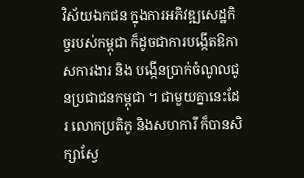វិស័យឯកជន ក្នុងការអភិវឌ្ឍសេដ្ឋកិច្ចរបស់កម្ពុជា ក៏ដូចជាការបង្កើតឱកាសការងារ និង បង្កើនប្រាក់ចំណូលជូនប្រជាជនកម្ពុជា ។ ជាមួយគ្នានេះដែរ លោកប្រតិភូ និងសហការី ក៏បានសិក្សាស្វែ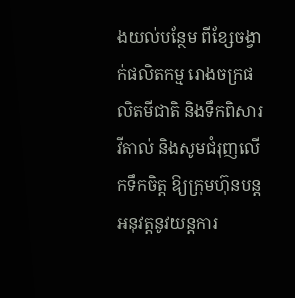ងយល់បន្ថែម ពីខ្សែចង្វាក់ផលិតកម្ម រោងចក្រផលិតមីជាតិ និងទឹកពិសារវីតាល់ និងសូមជំរុញលើកទឹកចិត្ត ឱ្យក្រុមហ៊ុនបន្តអនុវត្តនូវយន្តការ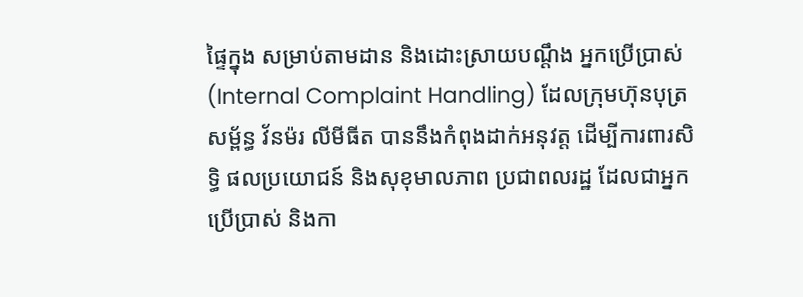ផ្ទៃក្នុង សម្រាប់តាមដាន និងដោះស្រាយបណ្តឹង អ្នកប្រើប្រាស់ (Internal Complaint Handling) ដែលក្រុមហ៊ុនបុត្រសម្ព័ន្ធ វ័នម៉រ លីមីធីត បាននឹងកំពុងដាក់អនុវត្ត ដើម្បីការពារសិទ្ធិ ផលប្រយោជន៍ និងសុខុមាលភាព ប្រជាពលរដ្ឋ ដែលជាអ្នកប្រើប្រាស់ និងកា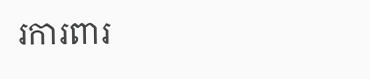រការពារ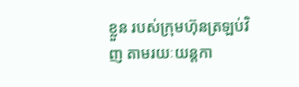ខ្លួន របស់ក្រុមហ៊ុនត្រឡប់វិញ តាមរយៈយន្តកា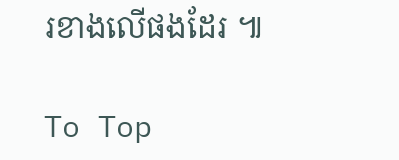រខាងលើផងដែរ ៕

To Top